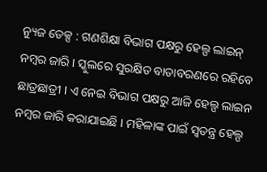ନ୍ୟୁଜ ଡେକ୍ସ : ଗଣଶିକ୍ଷା ବିଭାଗ ପକ୍ଷରୁ ହେଲ୍ପ ଲାଇନ୍ ନମ୍ବର ଜାରି । ସ୍କୁଲରେ ସୁରକ୍ଷିତ ବାତାବରଣରେ ରହିବେ ଛାତ୍ରଛାତ୍ରୀ । ଏ ନେଇ ବିଭାଗ ପକ୍ଷରୁ ଆଜି ହେଲ୍ପ ଲାଇନ ନମ୍ବର ଜାରି କରାଯାଇଛି । ମହିଳାଙ୍କ ପାଇଁ ସ୍ୱତନ୍ତ୍ର ହେଲ୍ପ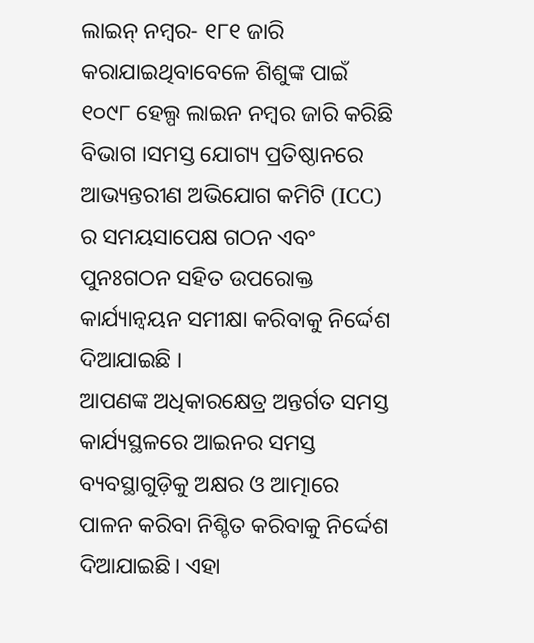ଲାଇନ୍ ନମ୍ବର- ୧୮୧ ଜାରି କରାଯାଇଥିବାବେଳେ ଶିଶୁଙ୍କ ପାଇଁ ୧୦୯୮ ହେଲ୍ପ ଲାଇନ ନମ୍ବର ଜାରି କରିଛି ବିଭାଗ ।ସମସ୍ତ ଯୋଗ୍ୟ ପ୍ରତିଷ୍ଠାନରେ ଆଭ୍ୟନ୍ତରୀଣ ଅଭିଯୋଗ କମିଟି (ICC) ର ସମୟସାପେକ୍ଷ ଗଠନ ଏବଂ ପୁନଃଗଠନ ସହିତ ଉପରୋକ୍ତ କାର୍ଯ୍ୟାନ୍ୱୟନ ସମୀକ୍ଷା କରିବାକୁ ନିର୍ଦ୍ଦେଶ ଦିଆଯାଇଛି ।
ଆପଣଙ୍କ ଅଧିକାରକ୍ଷେତ୍ର ଅନ୍ତର୍ଗତ ସମସ୍ତ କାର୍ଯ୍ୟସ୍ଥଳରେ ଆଇନର ସମସ୍ତ ବ୍ୟବସ୍ଥାଗୁଡ଼ିକୁ ଅକ୍ଷର ଓ ଆତ୍ମାରେ ପାଳନ କରିବା ନିଶ୍ଚିତ କରିବାକୁ ନିର୍ଦ୍ଦେଶ ଦିଆଯାଇଛି। ଏହା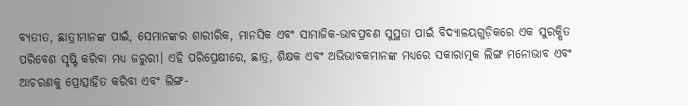ବ୍ୟତୀତ, ଛାତ୍ରୀମାନଙ୍କ ପାଇଁ, ସେମାନଙ୍କର ଶାରୀରିକ, ମାନସିକ ଏବଂ ସାମାଜିକ-ଭାବପ୍ରବଣ ସୁସ୍ଥତା ପାଇଁ ବିଦ୍ୟାଳୟଗୁଡ଼ିକରେ ଏକ ସୁରକ୍ଷିତ ପରିବେଶ ସୃଷ୍ଟି କରିବା ମଧ୍ୟ ଜରୁରୀ। ଏହି ପରିପ୍ରେକ୍ଷୀରେ, ଛାତ୍ର, ଶିକ୍ଷକ ଏବଂ ଅଭିଭାବକମାନଙ୍କ ମଧ୍ୟରେ ସକାରାତ୍ମକ ଲିଙ୍ଗ ମନୋଭାବ ଏବଂ ଆଚରଣକୁ ପ୍ରୋତ୍ସାହିତ କରିବା ଏବଂ ଲିଙ୍ଗ-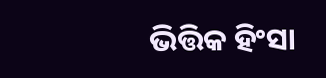ଭିତ୍ତିକ ହିଂସା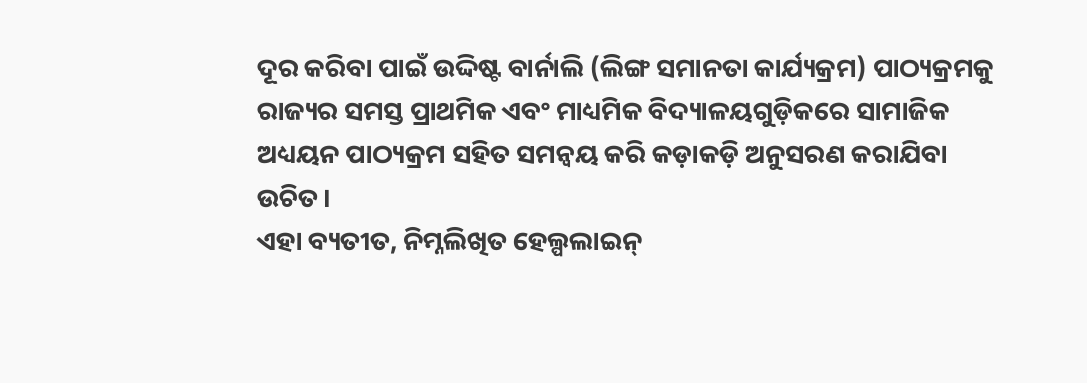ଦୂର କରିବା ପାଇଁ ଉଦ୍ଦିଷ୍ଟ ବାର୍ନାଲି (ଲିଙ୍ଗ ସମାନତା କାର୍ଯ୍ୟକ୍ରମ) ପାଠ୍ୟକ୍ରମକୁ ରାଜ୍ୟର ସମସ୍ତ ପ୍ରାଥମିକ ଏବଂ ମାଧ୍ୟମିକ ବିଦ୍ୟାଳୟଗୁଡ଼ିକରେ ସାମାଜିକ ଅଧ୍ୟୟନ ପାଠ୍ୟକ୍ରମ ସହିତ ସମନ୍ୱୟ କରି କଡ଼ାକଡ଼ି ଅନୁସରଣ କରାଯିବା ଉଚିତ।
ଏହା ବ୍ୟତୀତ, ନିମ୍ନଲିଖିତ ହେଲ୍ପଲାଇନ୍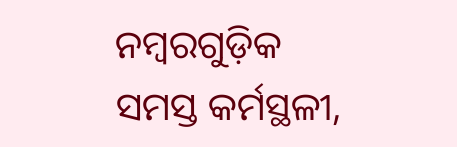ନମ୍ବରଗୁଡ଼ିକ ସମସ୍ତ କର୍ମସ୍ଥଳୀ,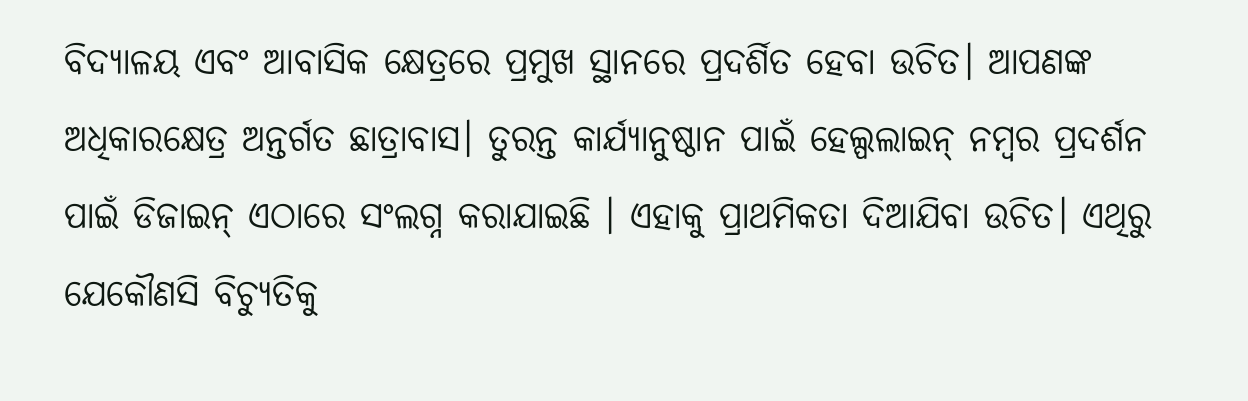ବିଦ୍ୟାଳୟ ଏବଂ ଆବାସିକ କ୍ଷେତ୍ରରେ ପ୍ରମୁଖ ସ୍ଥାନରେ ପ୍ରଦର୍ଶିତ ହେବା ଉଚିତ। ଆପଣଙ୍କ ଅଧିକାରକ୍ଷେତ୍ର ଅନ୍ତର୍ଗତ ଛାତ୍ରାବାସ। ତୁରନ୍ତ କାର୍ଯ୍ୟାନୁଷ୍ଠାନ ପାଇଁ ହେଲ୍ପଲାଇନ୍ ନମ୍ବର ପ୍ରଦର୍ଶନ ପାଇଁ ଡିଜାଇନ୍ ଏଠାରେ ସଂଲଗ୍ନ କରାଯାଇଛି । ଏହାକୁ ପ୍ରାଥମିକତା ଦିଆଯିବା ଉଚିତ। ଏଥିରୁ ଯେକୌଣସି ବିଚ୍ୟୁତିକୁ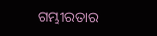ଗମ୍ଭୀରତାର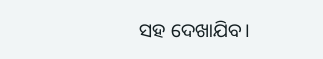ସହ ଦେଖାଯିବ।